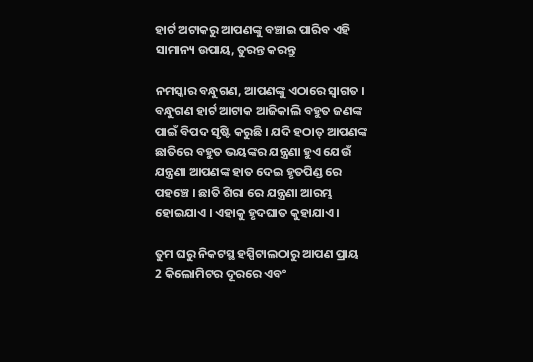ହାର୍ଟ ଅଟାକରୁ ଆପଣଙ୍କୁ ବଞ୍ଚାଇ ପାରିବ ଏହି ସାମାନ୍ୟ ଉପାୟ, ତୁରନ୍ତ କରନ୍ତୁ

ନମସ୍କାର ବନ୍ଧୁଗଣ, ଆପଣଙ୍କୁ ଏଠାରେ ସ୍ୱାଗତ । ବନ୍ଧୁଗଣ ହାର୍ଟ ଆଟାକ ଆଜିକାଲି ବହୁତ ଜଣଙ୍କ ପାଇଁ ବିପଦ ସୃଷ୍ଟି କରୁଛି । ଯଦି ହଠାତ୍ ଆପଣଙ୍କ ଛାତିରେ ବହୁତ ଭୟଙ୍କର ଯନ୍ତ୍ରଣା ହୁଏ ଯେଉଁ ଯନ୍ତ୍ରଣା ଆପଣଙ୍କ ହାତ ଦେଇ ହୃତପିଣ୍ଡ ରେ ପହଞ୍ଚେ । ଛାତି ଶିରା ରେ ଯନ୍ତ୍ରଣା ଆରମ୍ଭ ହୋଇଯାଏ । ଏହାକୁ ହୃଦଘାତ କୁହାଯାଏ ।

ତୁମ ଘରୁ ନିକଟସ୍ଥ ହସ୍ପିଟାଲଠାରୁ ଆପଣ ପ୍ରାୟ 2 କିଲୋମିଟର ଦୂରରେ ଏବଂ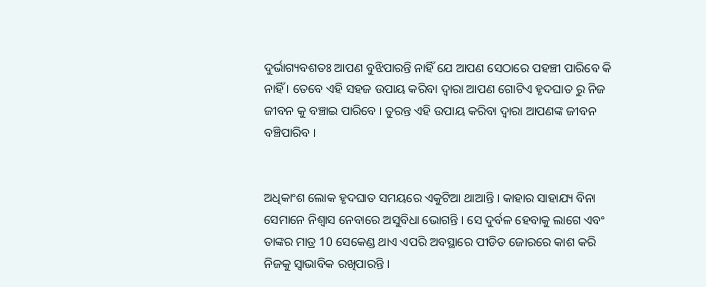ଦୁର୍ଭାଗ୍ୟବଶତଃ ଆପଣ ବୁଝିପାରନ୍ତି ନାହିଁ ଯେ ଆପଣ ସେଠାରେ ପହଞ୍ଚୀ ପାରିବେ କି ନାହିଁ । ତେବେ ଏହି ସହଜ ଉପାୟ କରିବା ଦ୍ୱାରା ଆପଣ ଗୋଟିଏ ହୃଦଘାତ ରୁ ନିଜ ଜୀବନ କୁ ବଞ୍ଚାଇ ପାରିବେ । ତୁରନ୍ତ ଏହି ଉପାୟ କରିବା ଦ୍ୱାରା ଆପଣଙ୍କ ଜୀବନ ବଞ୍ଚିପାରିବ ।


ଅଧିକାଂଶ ଲୋକ ହୃଦଘାତ ସମୟରେ ଏକୁଟିଆ ଥାଆନ୍ତି । କାହାର ସାହାଯ୍ୟ ବିନା ସେମାନେ ନିଶ୍ୱାସ ନେବାରେ ଅସୁବିଧା ଭୋଗନ୍ତି । ସେ ଦୁର୍ବଳ ହେବାକୁ ଲାଗେ ଏବଂ ତାଙ୍କର ମାତ୍ର 10 ସେକେଣ୍ଡ ଥାଏ ଏପରି ଅବସ୍ଥାରେ ପୀଡିତ ଜୋରରେ କାଶ କରି ନିଜକୁ ସ୍ୱାଭାବିକ ରଖିପାରନ୍ତି ।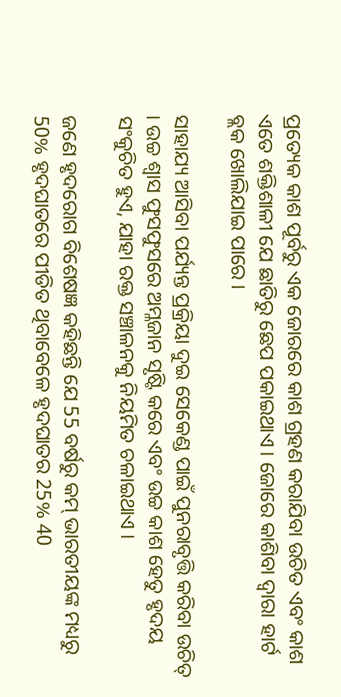ପ୍ରତ୍ୟେକ କାଶ ପୂର୍ବରୁ ଏକ ଜୋରରେ କାଶ ଗ୍ରହଣ କରାଯିବା ଉଚିତ ଏବଂ କାଶ ଏତେ ଶକ୍ତିଶାଳୀ ଯେ ଛାତିରୁ ଛେପ ପକାଇଥାଏ । ଜୋରେ କାଶିବା ଦ୍ୱାରା ହାର୍ଟ ବ୍ଲକ ଖୋଲିଯାଇ ପାରେ ।

ସାହାଯ୍ୟ ଆସିବା ପର୍ଯ୍ୟନ୍ତ ପ୍ରକ୍ରିୟା ଦୁଇ ସେକେଣ୍ଡ ପାଇଁ ପୁନରାବୃତ୍ତି କରିବା ଉଚିତ୍ । ଉଚ୍ଚ ଶ୍ୱାସ ଫୁସଫୁସରେ ଅମ୍ଳଜାନ ସୃଷ୍ଟି କରେ ଏବଂ ଉଚ୍ଚ କାଶ ହେତୁ ହୃଦୟ ସଂକୁଚିତ ହୁଏ, ଯାହା ରକ୍ତ ସଞ୍ଚାଳନକୁ ନିୟମିତ ଚଳାଇଥାଏ ।

ଜଣେ ହୃଦରୋଗ ବିଶେଷଜ୍ଞ କହିଛନ୍ତି ଯେ 55 ବର୍ଷରୁ କମ୍ ଭାରତୀୟଙ୍କ ମଧ୍ୟରୁ 50% ହୃଦଘାତରେ ପୀଡିତ ଥିବାବେଳେ ହୃଦଘାତର 25% 40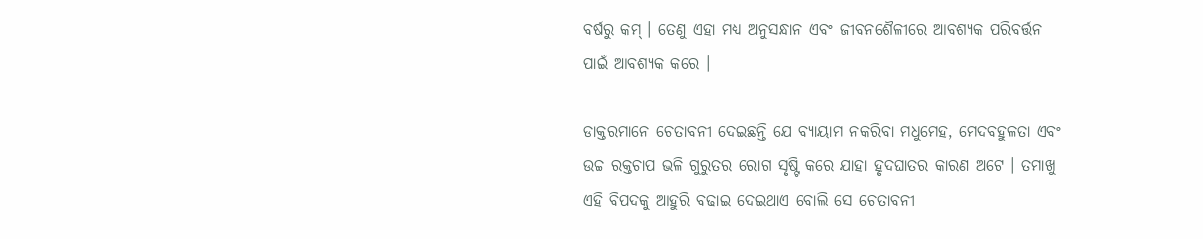ବର୍ଷରୁ କମ୍ । ତେଣୁ ଏହା ମଧ୍ୟ ଅନୁସନ୍ଧାନ ଏବଂ ଜୀବନଶୈଳୀରେ ଆବଶ୍ୟକ ପରିବର୍ତ୍ତନ ପାଇଁ ଆବଶ୍ୟକ କରେ ।

ଡାକ୍ତରମାନେ ଚେତାବନୀ ଦେଇଛନ୍ତି ଯେ ବ୍ୟାୟାମ ନକରିବା ମଧୁମେହ, ମେଦବହୁଳତା ଏବଂ ଉଚ୍ଚ ରକ୍ତଚାପ ଭଳି ଗୁରୁତର ରୋଗ ସୃଷ୍ଟି କରେ ଯାହା ହୃଦଘାତର କାରଣ ଅଟେ । ତମାଖୁ ଏହି ବିପଦକୁ ଆହୁରି ବଢାଇ ଦେଇଥାଏ ବୋଲି ସେ ଚେତାବନୀ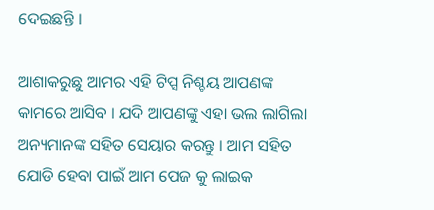ଦେଇଛନ୍ତି ।

ଆଶାକରୁଛୁ ଆମର ଏହି ଟିପ୍ସ ନିଶ୍ଚୟ ଆପଣଙ୍କ କାମରେ ଆସିବ । ଯଦି ଆପଣଙ୍କୁ ଏହା ଭଲ ଲାଗିଲା ଅନ୍ୟମାନଙ୍କ ସହିତ ସେୟାର କରନ୍ତୁ । ଆମ ସହିତ ଯୋଡି ହେବା ପାଇଁ ଆମ ପେଜ କୁ ଲାଇକ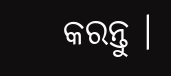କରନ୍ତୁ ।